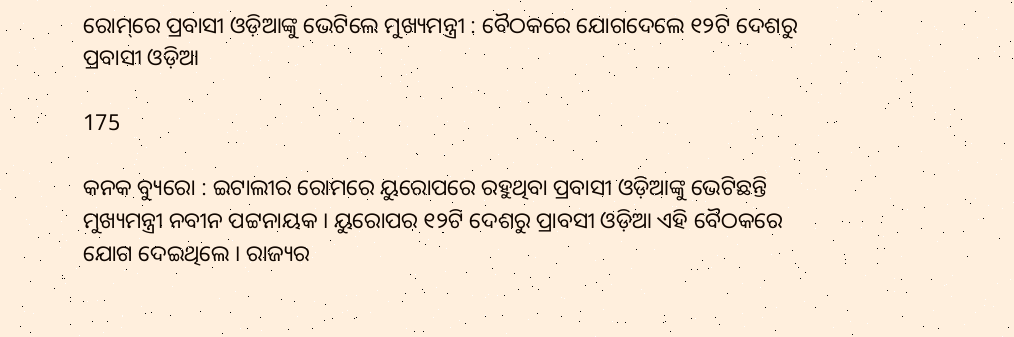ରୋମ୍‌‌ରେ ପ୍ରବାସୀ ଓଡ଼ିଆଙ୍କୁ ଭେଟିଲେ ମୁଖ୍ୟମନ୍ତ୍ରୀ : ବୈଠକରେ ଯୋଗଦେଲେ ୧୨ଟି ଦେଶରୁ ପ୍ରବାସୀ ଓଡ଼ିଆ

175

କନକ ବ୍ୟୁରୋ : ଇଟାଲୀର ରୋମରେ ୟୁରୋପରେ ରହୁଥିବା ପ୍ରବାସୀ ଓଡ଼ିଆଙ୍କୁ ଭେଟିଛନ୍ତି ମୁଖ୍ୟମନ୍ତ୍ରୀ ନବୀନ ପଟ୍ଟନାୟକ । ୟୁରୋପର ୧୨ଟି ଦେଶରୁ ପ୍ରାବସୀ ଓଡ଼ିଆ ଏହି ବୈଠକରେ ଯୋଗ ଦେଇଥିଲେ । ରାଜ୍ୟର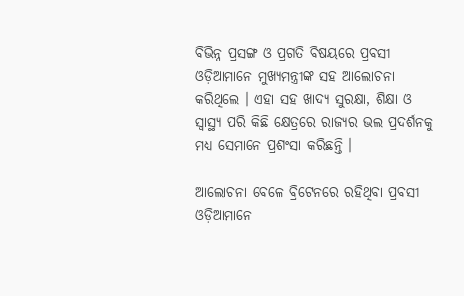ବିଭିନ୍ନ ପ୍ରସଙ୍ଗ ଓ ପ୍ରଗତି ବିଷୟରେ ପ୍ରବସୀ ଓଡ଼ିଆମାନେ ମୁଖ୍ୟମନ୍ତ୍ରୀଙ୍କ ସହ ଆଲୋଚନା କରିଥିଲେ । ଏହା ସହ ଖାଦ୍ୟ ସୁରକ୍ଷା, ଶିକ୍ଷା ଓ ସ୍ୱାସ୍ଥ୍ୟ ପରି କିଛି କ୍ଷେତ୍ରରେ ରାଜ୍ୟର ଭଲ ପ୍ରଦର୍ଶନକୁ ମଧ୍ୟ ସେମାନେ ପ୍ରଶଂସା କରିଛନ୍ତି ।

ଆଲୋଚନା ବେଳେ ବ୍ରିଟେନରେ ରହିଥିବା ପ୍ରବସୀ ଓଡ଼ିଆମାନେ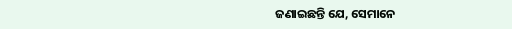ଜଣାଇଛନ୍ତି ଯେ, ସେମାନେ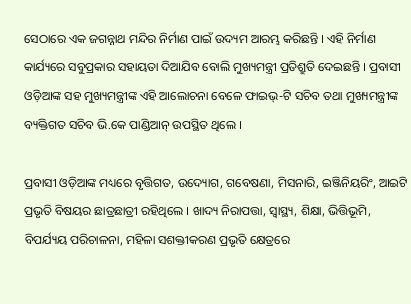ସେଠାରେ ଏକ ଜଗନ୍ନାଥ ମନ୍ଦିର ନିର୍ମାଣ ପାଇଁ ଉଦ୍ୟମ ଆରମ୍ଭ କରିଛନ୍ତି । ଏହି ନିର୍ମାଣ କାର୍ଯ୍ୟରେ ସବୁପ୍ରକାର ସହାୟତା ଦିଆଯିବ ବୋଲି ମୁଖ୍ୟମନ୍ତ୍ରୀ ପ୍ରତିଶ୍ରୁତି ଦେଇଛନ୍ତି । ପ୍ରବାସୀ ଓଡ଼ିଆଙ୍କ ସହ ମୁଖ୍ୟମନ୍ତ୍ରୀଙ୍କ ଏହି ଆଲୋଚନା ବେଳେ ଫାଇଭ୍-ଟି ସଚିବ ତଥା ମୁଖ୍ୟମନ୍ତ୍ରୀଙ୍କ ବ୍ୟକ୍ତିଗତ ସଚିବ ଭି.କେ ପାଣ୍ଡିଆନ୍ ଉପସ୍ଥିତ ଥିଲେ ।

ପ୍ରବାସୀ ଓଡ଼ିଆଙ୍କ ମଧ୍ୟରେ ବୃତ୍ତିଗତ, ଉଦ୍ୟୋଗ, ଗବେଷଣା, ମିସନାରି, ଇଞ୍ଜିନିୟରିଂ, ଆଇଟି ପ୍ରଭୃତି ବିଷୟର ଛାତ୍ରଛାତ୍ରୀ ରହିଥିଲେ । ଖାଦ୍ୟ ନିରାପତ୍ତା, ସ୍ୱାସ୍ଥ୍ୟ, ଶିକ୍ଷା, ଭିତ୍ତିଭୂମି, ବିପର୍ଯ୍ୟୟ ପରିଚାଳନା, ମହିଳା ସଶକ୍ତୀକରଣ ପ୍ରଭୃତି କ୍ଷେତ୍ରରେ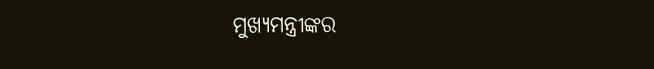ମୁଖ୍ୟମନ୍ତ୍ରୀଙ୍କର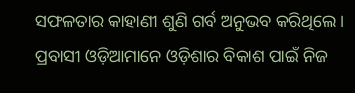ସଫଳତାର କାହାଣୀ ଶୁଣି ଗର୍ବ ଅନୁଭବ କରିଥିଲେ । ପ୍ରବାସୀ ଓଡ଼ିଆମାନେ ଓଡ଼ିଶାର ବିକାଶ ପାଇଁ ନିଜ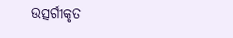ଉତ୍ସର୍ଗୀକୃତ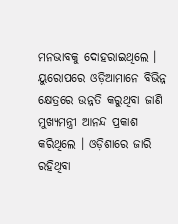ମନଭାବକୁ ଦୋହରାଇଥିଲେ । ୟୁରୋପରେ ଓଡ଼ିଆମାନେ ବିଭିନ୍ନ କ୍ଷେତ୍ରରେ ଉନ୍ନତି କରୁଥିବା ଜାଣି ମୁଖ୍ୟମନ୍ତ୍ରୀ ଆନନ୍ଦ ପ୍ରକାଶ କରିଥିଲେ । ଓଡ଼ିଶାରେ ଜାରି ରହିଥିବା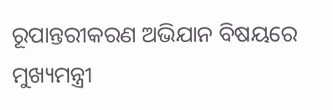ରୂପାନ୍ତରୀକରଣ ଅଭିଯାନ ବିଷୟରେ ମୁଖ୍ୟମନ୍ତ୍ରୀ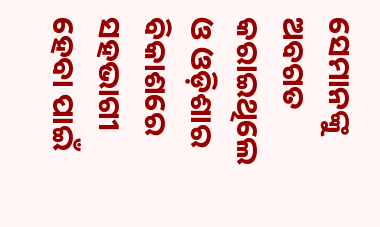ସେମାନଙ୍କୁ ଅବଗତ କରାଇଥିଲେ ଓ ଓଡ଼ିଶାର ବିକାଶରେ ସହଭାଗୀ ହେବା ପାଇଁ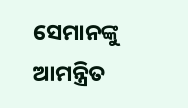ସେମାନଙ୍କୁ ଆମନ୍ତ୍ରିତ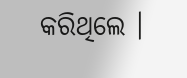କରିଥିଲେ ।